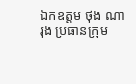ឯកឧត្តម ថុង ណារុង ប្រធានក្រុម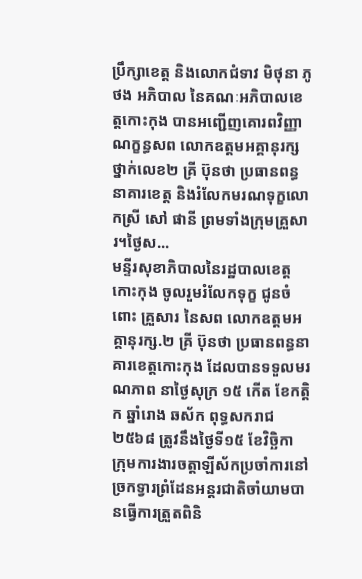ប្រឹក្សាខេត្ត និងលោកជំទាវ មិថុនា ភូថង អភិបាល នៃគណៈអភិបាលខេត្តកោះកុង បានអញ្ជើញគោរពវិញ្ញាណក្ខន្ធសព លោកឧត្តមអគ្គានុរក្សថ្នាក់លេខ២ គ្រី ប៊ុនថា ប្រធានពន្ធនាគារខេត្ត និងរំលែកមរណទុក្ខលោកស្រី សៅ ផានី ព្រមទាំងក្រុមគ្រួសារ។ថ្ងៃស...
មន្ទីរសុខាភិបាលនៃរដ្ឋបាលខេត្តកោះកុង ចូលរួមរំលែកទុក្ខ ជូនចំពោះ គ្រួសារ នៃសព លោកឧត្តមអគ្គានុរក្ស.២ គ្រី ប៊ុនថា ប្រធានពន្ធនាគារខេត្តកោះកុង ដែលបានទទួលមរណភាព នាថ្ងៃសុក្រ ១៥ កើត ខែកត្តិក ឆ្នាំរោង ឆស័ក ពុទ្ធសករាជ ២៥៦៨ ត្រូវនឹងថ្ងៃទី១៥ ខែវិច្ឆិកា
ក្រុមការងារចត្តាឡីស័កប្រចាំការនៅច្រកទ្វារព្រំដែនអន្ដរជាតិចាំយាមបានធ្វើការត្រួតពិនិ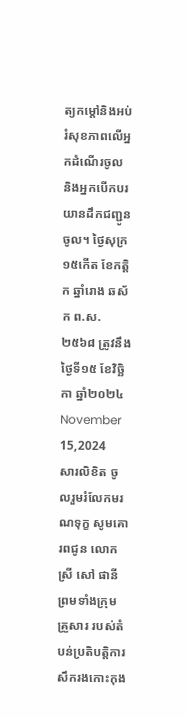ត្យកម្ដៅនិងអប់រំសុខភាពលើអ្នកដំណើរចូល និងអ្នកបើកបរយានដឹកជញ្ជូនចូល។ ថ្ងៃសុក្រ ១៥កើត ខែកត្តិក ឆ្នាំរោង ឆស័ក ព.ស.២៥៦៨ ត្រូវនឹងថ្ងៃទី១៥ ខែវិច្ឆិកា ឆ្នាំ២០២៤ November 15,2024
សារលិខិត ចូលរួមរំលែកមរណទុក្ខ សូមគោរពជូន លោកស្រី សៅ ផានី ព្រមទាំងក្រុមគ្រួសារ របស់តំបន់ប្រតិបត្តិការសឹករងកោះកុង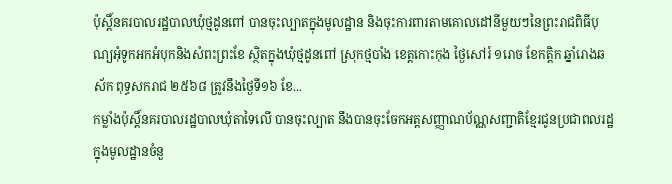ប៉ុស្តិ៍នគរបាលរដ្ឋបាលឃុំថ្មដូនពៅ បានចុះល្បាតក្នុងមូលដ្ឋាន និងចុះការពារតាមគោលដៅនីមួយៗនៃព្រះរាជពិធីបុណ្យអុំទូកអកអំបុកនិងសំពះព្រះខែ ស្ថិតក្នុងឃុំថ្មដូនពៅ ស្រុកថ្មបាំង ខេត្តកោះកុង ថ្ងៃសៅរ៍ ១រោច ខែកត្តិក ឆ្នាំរោងឆស័ក ពុទ្ធសករាជ ២៥៦៨ ត្រូវនឹងថ្ងៃទី១៦ ខែ...
កម្លាំងប៉ុស្តិ៍នគរបាលរដ្ឋបាលឃុំតាទៃលើ បានចុះល្បាត នឹងបានចុះចែកអត្តសញ្ញាណប័ណ្ណសញ្ជាតិខ្មែរជូនប្រជាពលរដ្ឋក្នុងមូលដ្ឋានចំនួ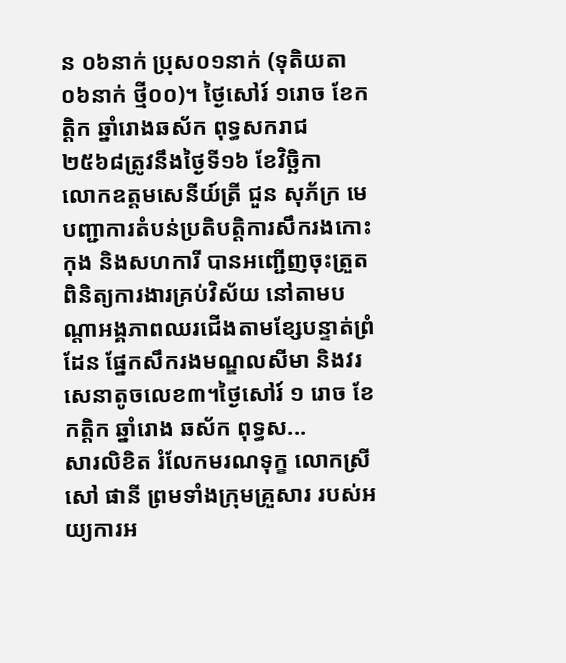ន ០៦នាក់ ប្រុស០១នាក់ (ទុតិយតា ០៦នាក់ ថ្មី០០)។ ថ្ងៃសៅរ៍ ១រោច ខែកត្តិក ឆ្នាំរោងឆស័ក ពុទ្ធសករាជ ២៥៦៨ត្រូវនឹងថ្ងៃទី១៦ ខែវិច្ឆិកា
លោកឧត្តមសេនីយ៍ត្រី ជួន សុភ័ក្រ មេបញ្ជាការតំបន់ប្រតិបត្តិការសឹករងកោះកុង និងសហការី បានអញ្ជើញចុះត្រួតពិនិត្យការងារគ្រប់វិស័យ នៅតាមបណ្តាអង្គភាពឈរជើងតាមខ្សែបន្ទាត់ព្រំដែន ផ្នែកសឹករងមណ្ឌលសីមា និងវរសេនាតូចលេខ៣។ថ្ងៃសៅរ៍ ១ រោច ខែកត្តិក ឆ្នាំរោង ឆស័ក ពុទ្ធស...
សារលិខិត រំលែកមរណទុក្ខ លោកស្រី សៅ ផានី ព្រមទាំងក្រុមគ្រួសារ របស់អយ្យការអ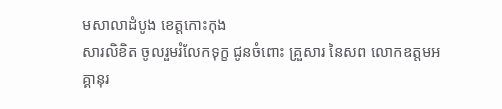មសាលាដំបូង ខេត្តកោះកុង
សារលិខិត ចូលរួមរំលែកទុក្ខ ជូនចំពោះ គ្រួសារ នៃសព លោកឧត្តមអគ្គានុរ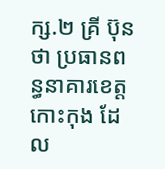ក្ស.២ គ្រី ប៊ុនថា ប្រធានពន្ធនាគារខេត្តកោះកុង ដែល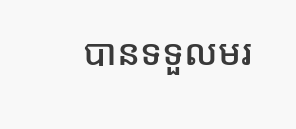បានទទួលមរ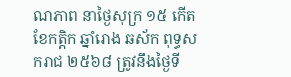ណភាព នាថ្ងៃសុក្រ ១៥ កើត ខែកត្តិក ឆ្នាំរោង ឆស័ក ពុទ្ធសករាជ ២៥៦៨ ត្រូវនឹងថ្ងៃទី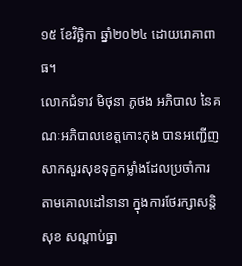១៥ ខែវិច្ឆិកា ឆ្នាំ២០២៤ ដោយរោគាពាធ។
លោកជំទាវ មិថុនា ភូថង អភិបាល នៃគណៈអភិបាលខេត្តកោះកុង បានអញ្ជើញសាកសួរសុខទុក្ខកម្លាំងដែលប្រចាំការ តាមគោលដៅនានា ក្នុងការថែរក្សាសន្តិសុខ សណ្តាប់ធ្នា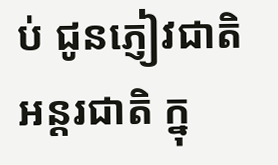ប់ ជូនភ្ញៀវជាតិ អន្តរជាតិ ក្នុ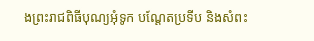ងព្រះរាជពិធីបុណ្យអុំទូក បណ្ដែតប្រទីប និងសំពះ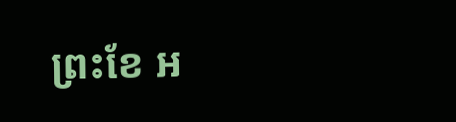ព្រះខែ អ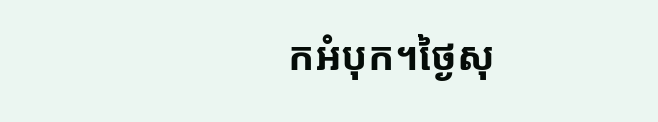កអំបុក។ថ្ងៃសុ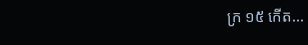ក្រ ១៥ កើត...